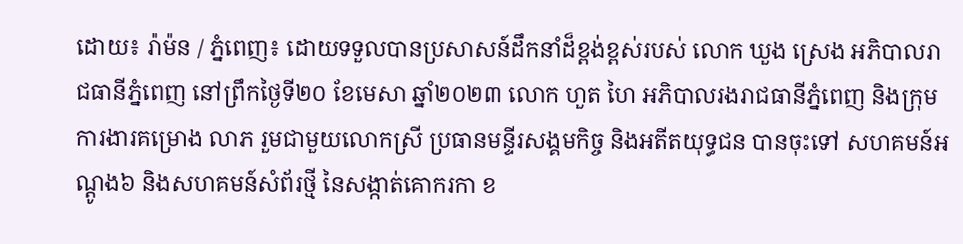ដោយ៖ រ៉ាម៉ន / ភ្នំពេញ៖ ដោយទទួលបានប្រសាសន៍ដឹកនាំដ៏ខ្ពង់ខ្ពស់របស់ លោក ឃួង ស្រេង អភិបាលរាជធានីភ្នំពេញ នៅព្រឹកថ្ងៃទី២០ ខែមេសា ឆ្នាំ២០២៣ លោក ហួត ហៃ អភិបាលរងរាជធានីភ្នំពេញ និងក្រុមការងារគម្រោង លាភ រួមជាមួយលោកស្រី ប្រធានមន្ទីរសង្គមកិច្ច និងអតីតយុទ្ធជន បានចុះទៅ សហគមន៍អណ្តូង៦ និងសហគមន៍សំព័រថ្មី នៃសង្កាត់គោករកា ខ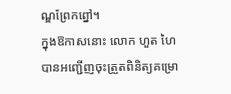ណ្ឌព្រែកព្នៅ។
ក្នុងឱកាសនោះ លោក ហួត ហៃ បានអញ្ជើញចុះត្រួតពិនិត្យគម្រោ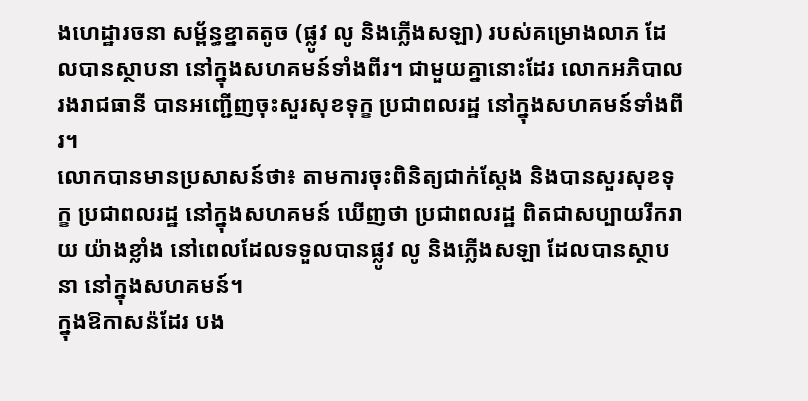ងហេដ្ឋារចនា សម្ព័ន្ធខ្នាតតូច (ផ្លូវ លូ និងភ្លើងសឡា) របស់គម្រោងលាភ ដែលបានស្ថាបនា នៅក្នុងសហគមន៍ទាំងពីរ។ ជាមួយគ្នានោះដែរ លោកអភិបាលរងរាជធានី បានអញ្ជើញចុះសួរសុខទុក្ខ ប្រជាពលរដ្ឋ នៅក្នុងសហគមន៍ទាំងពីរ។
លោកបានមានប្រសាសន៍ថា៖ តាមការចុះពិនិត្យជាក់ស្តែង និងបានសួរសុខទុក្ខ ប្រជាពលរដ្ឋ នៅក្នុងសហគមន៍ ឃើញថា ប្រជាពលរដ្ឋ ពិតជាសប្បាយរីករាយ យ៉ាងខ្លាំង នៅពេលដែលទទួលបានផ្លូវ លូ និងភ្លើងសឡា ដែលបានស្ថាបនា នៅក្នុងសហគមន៍។
ក្នុងឱកាសន៉ដែរ បង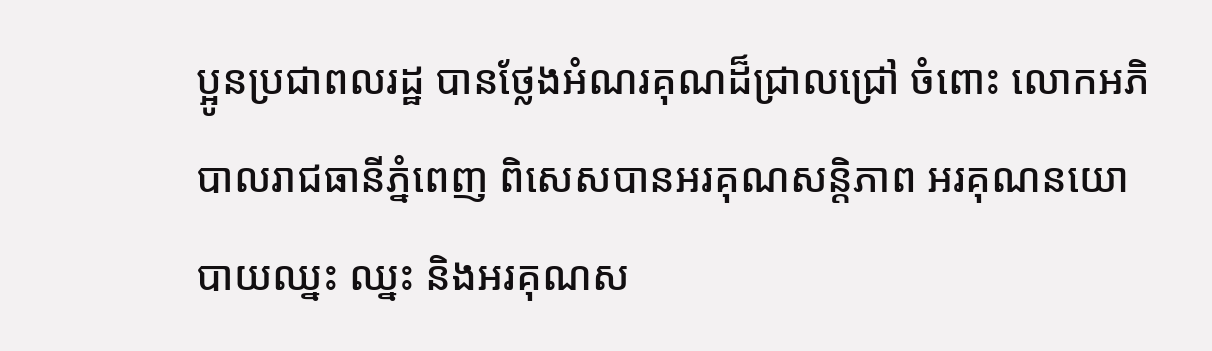ប្អូនប្រជាពលរដ្ឋ បានថ្លែងអំណរគុណដ៏ជ្រាលជ្រៅ ចំពោះ លោកអភិបាលរាជធានីភ្នំពេញ ពិសេសបានអរគុណសន្តិភាព អរគុណនយោ បាយឈ្នះ ឈ្នះ និងអរគុណស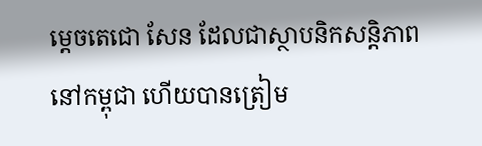ម្តេចតេជោ សែន ដែលជាស្ថាបនិកសន្តិភាព នៅកម្ពុជា ហើយបានត្រៀម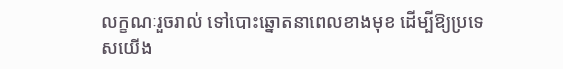លក្ខណៈរួចរាល់ ទៅបោះឆ្នោតនាពេលខាងមុខ ដើម្បីឱ្យប្រទេសយើង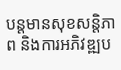បន្តមានសុខសន្តិភាព និងការអភិវឌ្ឍប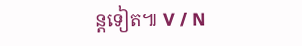ន្តទៀត៕ V / N